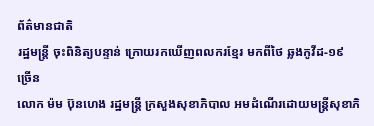ព័ត៌មានជាតិ
រដ្ឋមន្រ្តី ចុះពិនិត្យបន្ទាន់ ក្រោយរកឃើញពលករខ្មែរ មកពីថៃ ឆ្លងកូវីដ-១៩ ច្រើន
លោក ម៉ម ប៊ុនហេង រដ្ឋមន្ត្រី ក្រសួងសុខាភិបាល អមដំណើរដោយមន្ត្រីសុខាភិ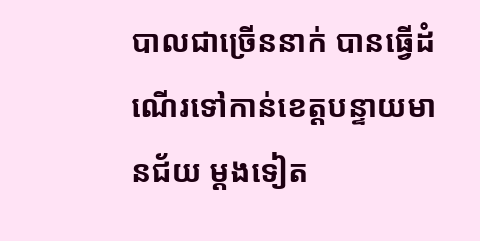បាលជាច្រើននាក់ បានធ្វើដំណើរទៅកាន់ខេត្តបន្ទាយមានជ័យ ម្តងទៀត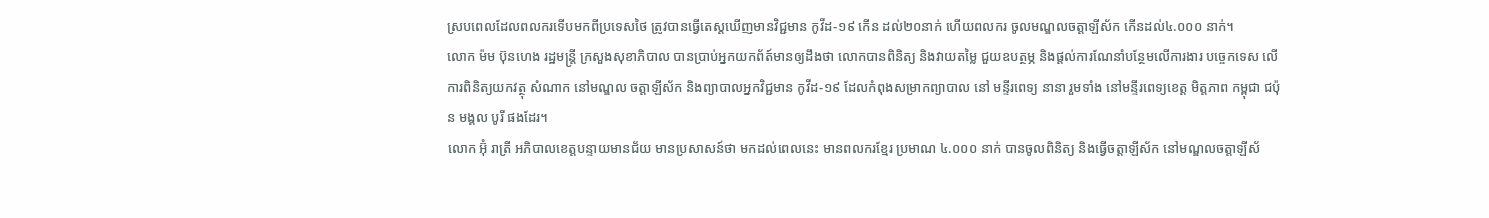ស្របពេលដែលពលករទើបមកពីប្រទេសថៃ ត្រូវបានធ្វើតេស្តឃើញមានវិជ្ជមាន កូវីដ-១៩ កើន ដល់២០នាក់ ហើយពលករ ចូលមណ្ឌលចត្តាឡីស័ក កើនដល់៤.០០០ នាក់។
លោក ម៉ម ប៊ុនហេង រដ្ឋមន្ត្រី ក្រសួងសុខាភិបាល បានប្រាប់អ្នកយកព័ត៍មានឲ្យដឹងថា លោកបានពិនិត្យ និងវាយតម្លៃ ជួយឧបត្ថម្ភ និងផ្តល់ការណែនាំបន្ថែមលើការងារ បច្ចេកទេស លើការពិនិត្យយកវត្ថុ សំណាក នៅមណ្ឌល ចត្តាឡីស័ក និងព្យាបាលអ្នកវិជ្ជមាន កូវីដ-១៩ ដែលកំពុងសម្រាកព្យាបាល នៅ មន្ទីរពេទ្យ នានា រួមទាំង នៅមន្ទីរពេទ្យខេត្ត មិត្តភាព កម្ពុជា ជប៉ុន មង្គល បូរី ផងដែរ។
លោក អ៊ុំ រាត្រី អភិបាលខេត្តបន្ទាយមានជ័យ មានប្រសាសន៍ថា មកដល់ពេលនេះ មានពលករខ្មែរ ប្រមាណ ៤.០០០ នាក់ បានចូលពិនិត្យ និងធ្វើចត្តាឡីស័ក នៅមណ្ឌលចត្តាឡីស័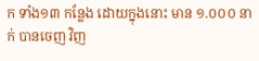ក ទាំង១៣ កន្លែង ដោយក្នុងនោះ មាន ១.០០០ នាក់ បានចេញ វិញ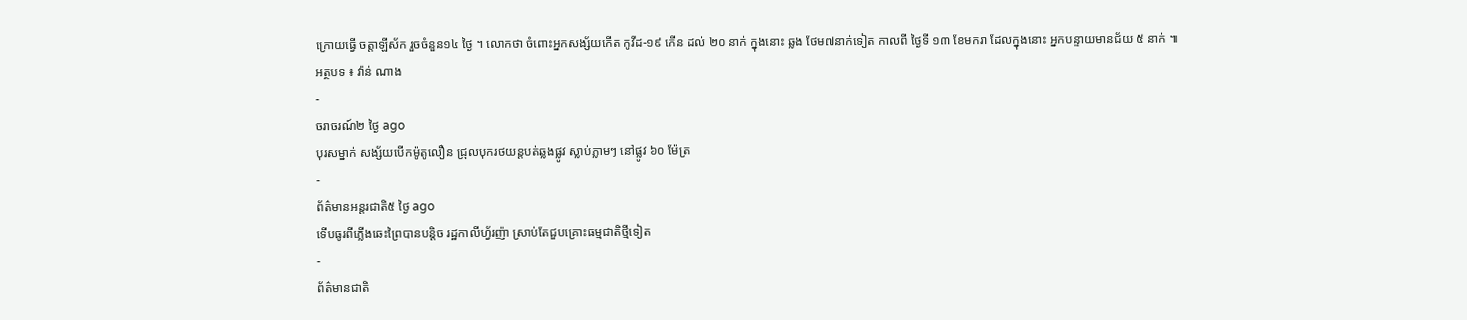ក្រោយធ្វើ ចត្តាឡីស័ក រួចចំនួន១៤ ថ្ងៃ ។ លោកថា ចំពោះអ្នកសង្ស័យកើត កូវីដ-១៩ កើន ដល់ ២០ នាក់ ក្នុងនោះ ឆ្លង ថែម៧នាក់ទៀត កាលពី ថ្ងៃទី ១៣ ខែមករា ដែលក្នុងនោះ អ្នកបន្ទាយមានជ័យ ៥ នាក់ ៕
អត្ថបទ ៖ វ៉ាន់ ណាង
-
ចរាចរណ៍២ ថ្ងៃ ago
បុរសម្នាក់ សង្ស័យបើកម៉ូតូលឿន ជ្រុលបុករថយន្តបត់ឆ្លងផ្លូវ ស្លាប់ភ្លាមៗ នៅផ្លូវ ៦០ ម៉ែត្រ
-
ព័ត៌មានអន្ដរជាតិ៥ ថ្ងៃ ago
ទើបធូរពីភ្លើងឆេះព្រៃបានបន្តិច រដ្ឋកាលីហ្វ័រញ៉ា ស្រាប់តែជួបគ្រោះធម្មជាតិថ្មីទៀត
-
ព័ត៌មានជាតិ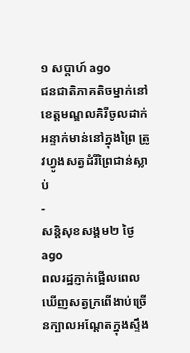១ សប្តាហ៍ ago
ជនជាតិភាគតិចម្នាក់នៅខេត្តមណ្ឌលគិរីចូលដាក់អន្ទាក់មាន់នៅក្នុងព្រៃ ត្រូវហ្វូងសត្វដំរីព្រៃជាន់ស្លាប់
-
សន្តិសុខសង្គម២ ថ្ងៃ ago
ពលរដ្ឋភ្ញាក់ផ្អើលពេលឃើញសត្វក្រពើងាប់ច្រើនក្បាលអណ្ដែតក្នុងស្ទឹង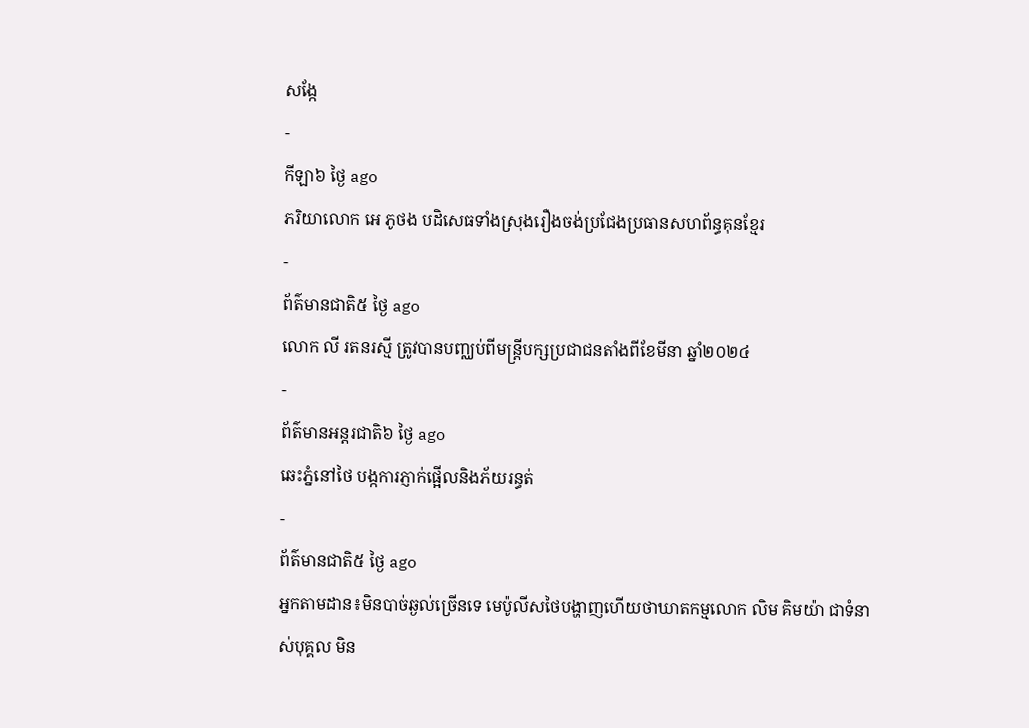សង្កែ
-
កីឡា៦ ថ្ងៃ ago
ភរិយាលោក អេ ភូថង បដិសេធទាំងស្រុងរឿងចង់ប្រជែងប្រធានសហព័ន្ធគុនខ្មែរ
-
ព័ត៌មានជាតិ៥ ថ្ងៃ ago
លោក លី រតនរស្មី ត្រូវបានបញ្ឈប់ពីមន្ត្រីបក្សប្រជាជនតាំងពីខែមីនា ឆ្នាំ២០២៤
-
ព័ត៌មានអន្ដរជាតិ៦ ថ្ងៃ ago
ឆេះភ្នំនៅថៃ បង្កការភ្ញាក់ផ្អើលនិងភ័យរន្ធត់
-
ព័ត៌មានជាតិ៥ ថ្ងៃ ago
អ្នកតាមដាន៖មិនបាច់ឆ្ងល់ច្រើនទេ មេប៉ូលីសថៃបង្ហាញហើយថាឃាតកម្មលោក លិម គិមយ៉ា ជាទំនាស់បុគ្គល មិន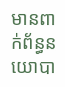មានពាក់ព័ន្ធនយោបា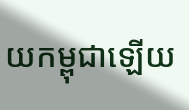យកម្ពុជាឡើយ